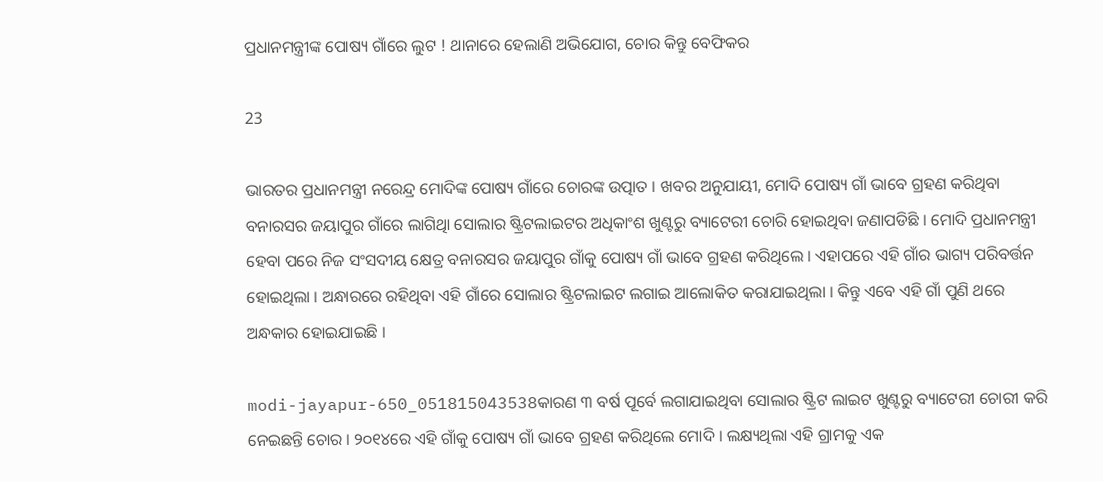ପ୍ରଧାନମନ୍ତ୍ରୀଙ୍କ ପୋଷ୍ୟ ଗାଁରେ ଲୁଟ ! ଥାନାରେ ହେଲାଣି ଅଭିଯୋଗ, ଚୋର କିନ୍ତୁ ବେଫିକର

23

ଭାରତର ପ୍ରଧାନମନ୍ତ୍ରୀ ନରେନ୍ଦ୍ର ମୋଦିଙ୍କ ପୋଷ୍ୟ ଗାଁରେ ଚୋରଙ୍କ ଉତ୍ପାତ । ଖବର ଅନୁଯାୟୀ, ମୋଦି ପୋଷ୍ୟ ଗାଁ ଭାବେ ଗ୍ରହଣ କରିଥିବା ବନାରସର ଜୟାପୁର ଗାଁରେ ଲାଗିଥିା ସୋଲାର ଷ୍ଟ୍ରିଟଲାଇଟର ଅଧିକାଂଶ ଖୁଣ୍ଟରୁ ବ୍ୟାଟେରୀ ଚୋରି ହୋଇଥିବା ଜଣାପଡିଛି । ମୋଦି ପ୍ରଧାନମନ୍ତ୍ରୀ ହେବା ପରେ ନିଜ ସଂସଦୀୟ କ୍ଷେତ୍ର ବନାରସର ଜୟାପୁର ଗାଁକୁ ପୋଷ୍ୟ ଗାଁ ଭାବେ ଗ୍ରହଣ କରିଥିଲେ । ଏହାପରେ ଏହି ଗାଁର ଭାଗ୍ୟ ପରିବର୍ତ୍ତନ ହୋଇଥିଲା । ଅନ୍ଧାରରେ ରହିଥିବା ଏହି ଗାଁରେ ସୋଲାର ଷ୍ଟ୍ରିଟଲାଇଟ ଲଗାଇ ଆଲୋକିତ କରାଯାଇଥିଲା । କିନ୍ତୁ ଏବେ ଏହି ଗାଁ ପୁଣି ଥରେ ଅନ୍ଧକାର ହୋଇଯାଇଛି ।

modi-jayapur-650_051815043538କାରଣ ୩ ବର୍ଷ ପୂର୍ବେ ଲଗାଯାଇଥିବା ସୋଲାର ଷ୍ଟ୍ରିଟ ଲାଇଟ ଖୁଣ୍ଟରୁ ବ୍ୟାଟେରୀ ଚୋରୀ କରି ନେଇଛନ୍ତି ଚୋର । ୨୦୧୪ରେ ଏହି ଗାଁକୁ ପୋଷ୍ୟ ଗାଁ ଭାବେ ଗ୍ରହଣ କରିଥିଲେ ମୋଦି । ଲକ୍ଷ୍ୟଥିଲା ଏହି ଗ୍ରାମକୁ ଏକ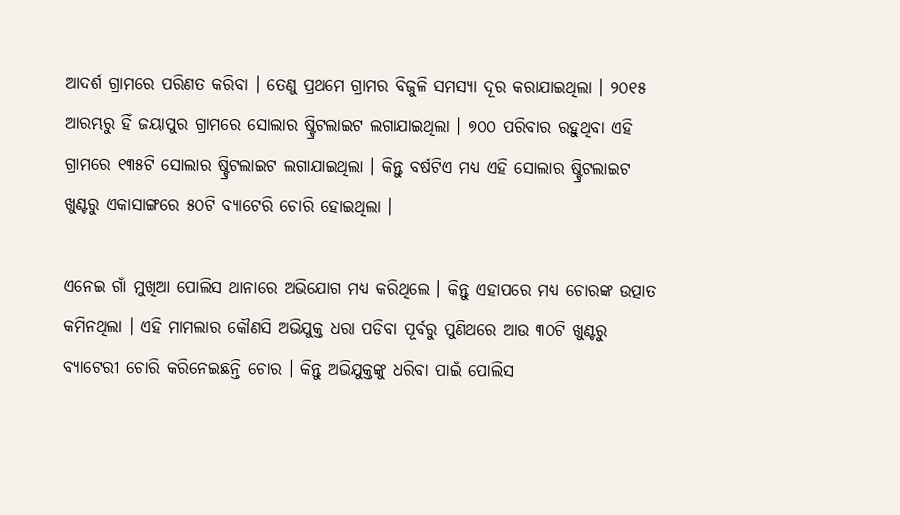ଆଦର୍ଶ ଗ୍ରାମରେ ପରିଣତ କରିବା । ତେଣୁ ପ୍ରଥମେ ଗ୍ରାମର ବିଜୁଳି ସମସ୍ୟା ଦୂର କରାଯାଇଥିଲା । ୨୦୧୫ ଆରମ୍ଭରୁ ହିଁ ଜୟାପୁର ଗ୍ରାମରେ ସୋଲାର ଷ୍ଟ୍ରିଟଲାଇଟ ଲଗାଯାଇଥିଲା । ୭୦୦ ପରିବାର ରହୁଥିବା ଏହି ଗ୍ରାମରେ ୧୩୫ଟି ସୋଲାର ଷ୍ଟ୍ରିଟଲାଇଟ ଲଗାଯାଇଥିଲା । କିନ୍ତୁ ବର୍ଷଟିଏ ମଧ୍ୟ ଏହି ସୋଲାର ଷ୍ଟ୍ରିଟଲାଇଟ ଖୁଣ୍ଟରୁ ଏକାସାଙ୍ଗରେ ୫୦ଟି ବ୍ୟାଟେରି ଚୋରି ହୋଇଥିଲା ।

ଏନେଇ ଗାଁ ମୁଖିଆ ପୋଲିସ ଥାନାରେ ଅଭିଯୋଗ ମଧ୍ୟ କରିଥିଲେ । କିନ୍ତୁ ଏହାପରେ ମଧ୍ୟ ଚୋରଙ୍କ ଉତ୍ପାତ କମିନଥିଲା । ଏହି ମାମଲାର କୌଣସି ଅଭିଯୁକ୍ତ ଧରା ପଡିବା ପୂର୍ବରୁ ପୁଣିଥରେ ଆଉ ୩୦ଟି ଖୁଣ୍ଟରୁ ବ୍ୟାଟେରୀ ଚୋରି କରିନେଇଛନ୍ତି ଚୋର । କିନ୍ତୁ ଅଭିଯୁକ୍ତଙ୍କୁ ଧରିବା ପାଇଁ ପୋଲିସ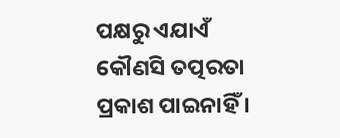ପକ୍ଷରୁ ଏଯାଏଁ କୌଣସି ତତ୍ପରତା ପ୍ରକାଶ ପାଇନାହିଁ ।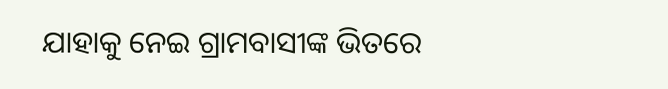ଯାହାକୁ ନେଇ ଗ୍ରାମବାସୀଙ୍କ ଭିତରେ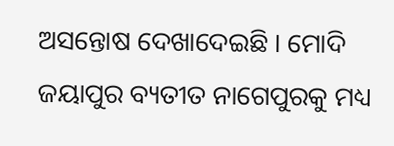ଅସନ୍ତୋଷ ଦେଖାଦେଇଛି । ମୋଦି ଜୟାପୁର ବ୍ୟତୀତ ନାଗେପୁରକୁ ମଧ୍ୟ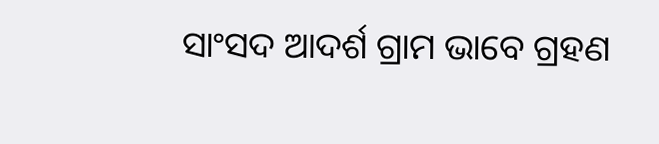ସାଂସଦ ଆଦର୍ଶ ଗ୍ରାମ ଭାବେ ଗ୍ରହଣ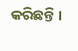କରିଛନ୍ତି ।